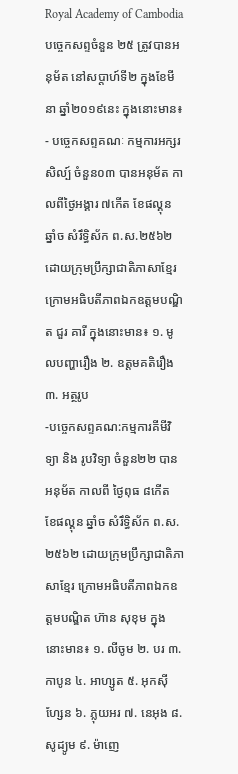Royal Academy of Cambodia
បច្ចេកសព្ទចំនួន ២៥ ត្រូវបានអនុម័ត នៅសប្តាហ៍ទី២ ក្នុងខែមីនា ឆ្នាំ២០១៩នេះ ក្នុងនោះមាន៖
- បច្ចេកសព្ទគណៈ កម្មការអក្សរសិល្ប៍ ចំនួន០៣ បានអនុម័ត កាលពីថ្ងៃអង្គារ ៧កើត ខែផល្គុន ឆ្នាំច សំរឹទ្ធិស័ក ព.ស.២៥៦២ ដោយក្រុមប្រឹក្សាជាតិភាសាខ្មែរ ក្រោមអធិបតីភាពឯកឧត្តមបណ្ឌិត ជួរ គារី ក្នុងនោះមាន៖ ១. មូលបញ្ហារឿង ២. ឧត្តមគតិរឿង ៣. អត្ថរូប
-បច្ចេកសព្ទគណ:កម្មការគីមីវិទ្យា និង រូបវិទ្យា ចំនួន២២ បានអនុម័ត កាលពី ថ្ងៃពុធ ៨កើត ខែផល្គុន ឆ្នាំច សំរឹទ្ធិស័ក ព.ស.២៥៦២ ដោយក្រុមប្រឹក្សាជាតិភាសាខ្មែរ ក្រោមអធិបតីភាពឯកឧត្តមបណ្ឌិត ហ៊ាន សុខុម ក្នុងនោះមាន៖ ១. លីចូម ២. បរ ៣. កាបូន ៤. អាហ្សូត ៥. អុកស៊ីហ្សែន ៦. ភ្លុយអរ ៧. នេអុង ៨. សូដ្យូម ៩. ម៉ាញេ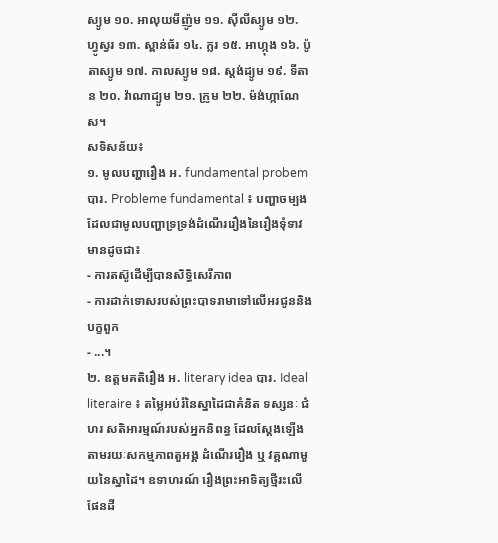ស្យូម ១០. អាលុយមីញ៉ូម ១១. ស៊ីលីស្យូម ១២. ហ្វូស្វរ ១៣. ស្ពាន់ធ័រ ១៤. ក្លរ ១៥. អាហ្កុង ១៦. ប៉ូតាស្យូម ១៧. កាលស្យូម ១៨. ស្តង់ដ្យូម ១៩. ទីតាន ២០. វ៉ាណាដ្យូម ២១. ក្រូម ២២. ម៉ង់ហ្កាណែស។
សទិសន័យ៖
១. មូលបញ្ហារឿង អ. fundamental probem បារ. Probleme fundamental ៖ បញ្ហាចម្បងដែលជាមូលបញ្ហាទ្រទ្រង់ដំណើររឿងនៃរឿងទុំទាវ មានដូចជា៖
- ការតស៊ូដើម្បីបានសិទ្ធិសេរីភាព
- ការដាក់ទោសរបស់ព្រះបាទរាមាទៅលើអរជូននិងបក្ខពួក
- ...។
២. ឧត្តមគតិរឿង អ. literary idea បារ. Ideal literaire ៖ តម្លៃអប់រំនៃស្នាដៃជាគំនិត ទស្សនៈ ជំហរ សតិអារម្មណ៍របស់អ្នកនិពន្ធ ដែលស្តែងឡើងតាមរយៈសកម្មភាពតួអង្គ ដំណើររឿង ឬ វគ្គណាមួយនៃស្នាដៃ។ ឧទាហរណ៍ រឿងព្រះអាទិត្យថ្មីរះលើផែនដី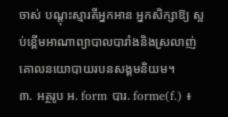ចាស់ បណ្តុះស្មារតីអ្នកអាន អ្នកសិក្សាឱ្យ ស្អប់ខ្ពើមអាណាព្យាបាលបារាំងនិងស្រលាញ់គោលនយោបាយរបនសង្គមនិយម។
៣. អត្ថរូប អ. form បារ. forme(f.) ៖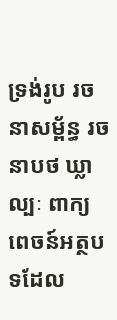ទ្រង់រូប រចនាសម្ព័ន្ធ រចនាបថ ឃ្លា ល្បៈ ពាក្យពេចន៍អត្ថបទដែល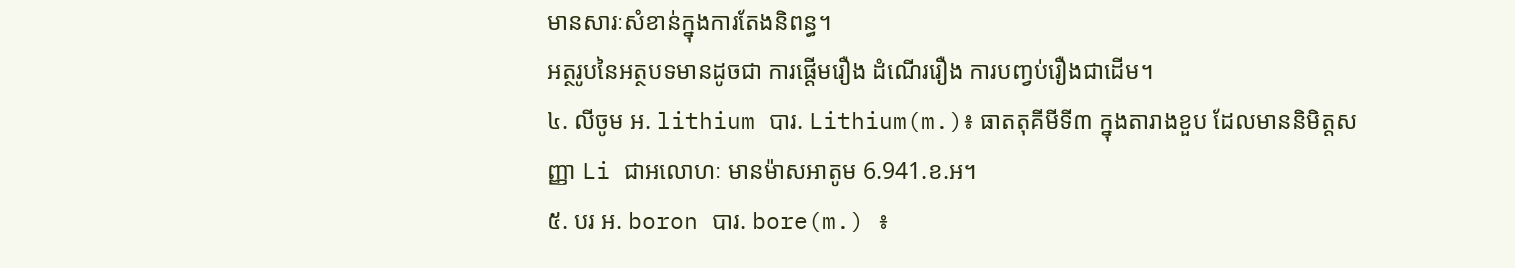មានសារៈសំខាន់ក្នុងការតែងនិពន្ធ។
អត្ថរូបនៃអត្ថបទមានដូចជា ការផ្តើមរឿង ដំណើររឿង ការបញ្វប់រឿងជាដើម។
៤. លីចូម អ. lithium បារ. Lithium(m.)៖ ធាតតុគីមីទី៣ ក្នុងតារាងខួប ដែលមាននិមិត្តសញ្ញា Li ជាអលោហៈ មានម៉ាសអាតូម 6.941.ខ.អ។
៥. បរ អ. boron បារ. bore(m.) ៖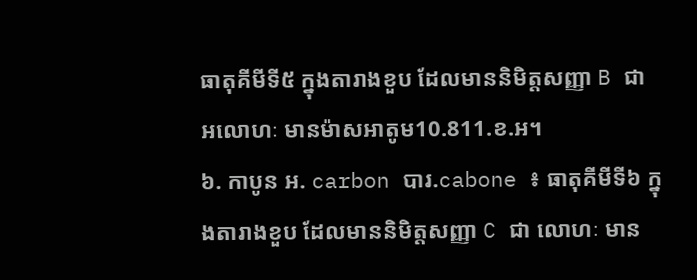ធាតុគីមីទី៥ ក្នុងតារាងខួប ដែលមាននិមិត្តសញ្ញា B ជា អលោហៈ មានម៉ាសអាតូម10.811.ខ.អ។
៦. កាបូន អ. carbon បារ.cabone ៖ ធាតុគីមីទី៦ ក្នុងតារាងខួប ដែលមាននិមិត្តសញ្ញា C ជា លោហៈ មាន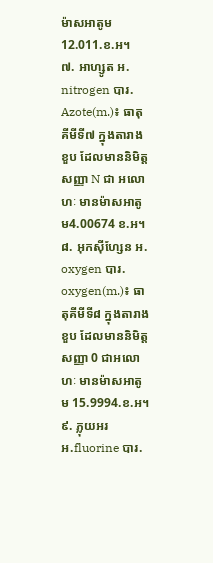ម៉ាសអាតូម 12.011.ខ.អ។
៧. អាហ្សូត អ. nitrogen បារ. Azote(m.)៖ ធាតុគីមីទី៧ ក្នុងតារាងខួប ដែលមាននិមិត្តសញ្ញា N ជា អលោហៈ មានម៉ាសអាតូម4.00674 ខ.អ។
៨. អុកស៊ីហ្សែន អ. oxygen បារ. oxygen(m.)៖ ធាតុគីមីទី៨ ក្នុងតារាងខួប ដែលមាននិមិត្តសញ្ញា 0 ជាអលោហៈ មានម៉ាសអាតូម 15.9994.ខ.អ។
៩. ភ្លុយអរ អ.fluorine បារ.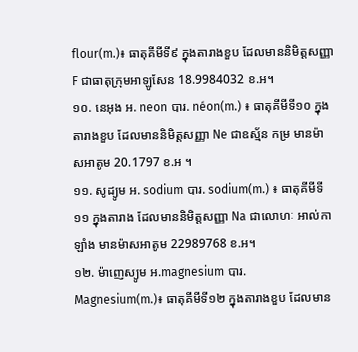flour(m.)៖ ធាតុគីមីទី៩ ក្នុងតារាងខួប ដែលមាននិមិត្តសញ្ញា F ជាធាតុក្រុមអាឡូសែន 18.9984032 ខ.អ។
១០. នេអុង អ. neon បារ. néon(m.) ៖ ធាតុគីមីទី១០ ក្នុងតារាងខួប ដែលមាននិមិត្តសញ្ញា Ne ជាឧស្ម័ន កម្រ មានម៉ាសអាតូម 20.1797 ខ.អ ។
១១. សូដ្យូម អ. sodium បារ. sodium(m.) ៖ ធាតុគីមីទី ១១ ក្នុងតារាង ដែលមាននិមិត្តសញ្ញា Na ជាលោហៈ អាល់កាឡាំង មានម៉ាសអាតូម 22989768 ខ.អ។
១២. ម៉ាញេស្យូម អ.magnesium បារ. Magnesium(m.)៖ ធាតុគីមីទី១២ ក្នុងតារាងខួប ដែលមាន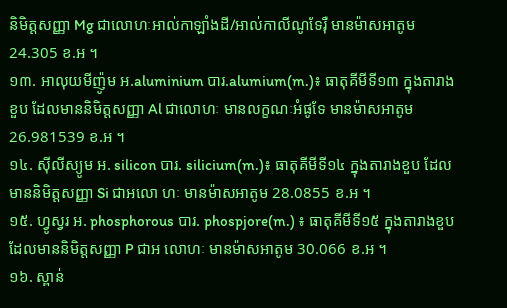និមិត្តសញ្ញា Mg ជាលោហៈអាល់កាឡាំងដី/អាល់កាលីណូទែរ៉ឺ មានម៉ាសអាតូម 24.305 ខ.អ ។
១៣. អាលុយមីញ៉ូម អ.aluminium បារ.alumium(m.)៖ ធាតុគីមីទី១៣ ក្នុងតារាងខួប ដែលមាននិមិត្តសញ្ញា Al ជាលោហៈ មានលក្ខណៈអំផូទែ មានម៉ាសអាតូម 26.981539 ខ.អ ។
១៤. ស៊ីលីស្យូម អ. silicon បារ. silicium(m.)៖ ធាតុគីមីទី១៤ ក្នុងតារាងខួប ដែលមាននិមិត្តសញ្ញា Si ជាអលោ ហៈ មានម៉ាសអាតូម 28.0855 ខ.អ ។
១៥. ហ្វូស្វរ អ. phosphorous បារ. phospjore(m.) ៖ ធាតុគីមីទី១៥ ក្នុងតារាងខួប ដែលមាននិមិត្តសញ្ញា P ជាអ លោហៈ មានម៉ាសអាតូម 30.066 ខ.អ ។
១៦. ស្ពាន់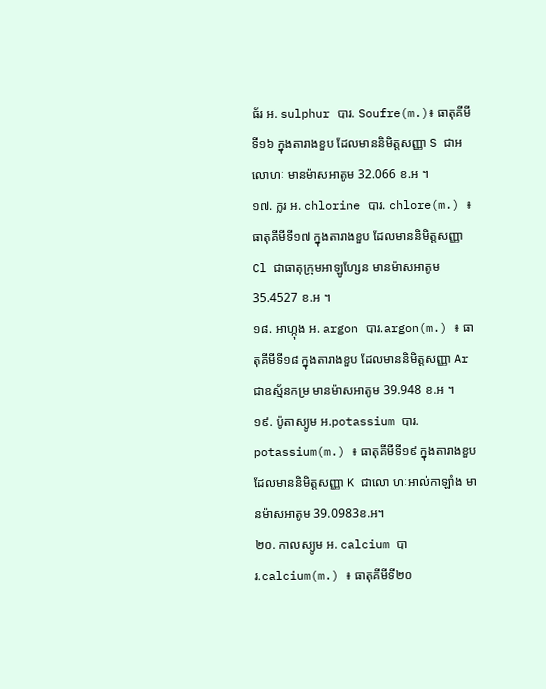ធ័រ អ. sulphur បារ. Soufre(m.)៖ ធាតុគីមីទី១៦ ក្នុងតារាងខួប ដែលមាននិមិត្តសញ្ញា S ជាអលោហៈ មានម៉ាសអាតូម 32.066 ខ.អ ។
១៧. ក្លរ អ. chlorine បារ. chlore(m.) ៖ ធាតុគីមីទី១៧ ក្នុងតារាងខួប ដែលមាននិមិត្តសញ្ញា Cl ជាធាតុក្រុមអាឡូហ្សែន មានម៉ាសអាតូម 35.4527 ខ.អ ។
១៨. អាហ្កុង អ. argon បារ.argon(m.) ៖ ធាតុគីមីទី១៨ ក្នុងតារាងខួប ដែលមាននិមិត្តសញ្ញា Ar ជាឧស្ម័នកម្រ មានម៉ាសអាតូម 39.948 ខ.អ ។
១៩. ប៉ូតាស្យូម អ.potassium បារ. potassium(m.) ៖ ធាតុគីមីទី១៩ ក្នុងតារាងខួប ដែលមាននិមិត្តសញ្ញា K ជាលោ ហៈអាល់កាឡាំង មានម៉ាសអាតូម 39.0983ខ.អ។
២០. កាលស្យូម អ. calcium បារ.calcium(m.) ៖ ធាតុគីមីទី២០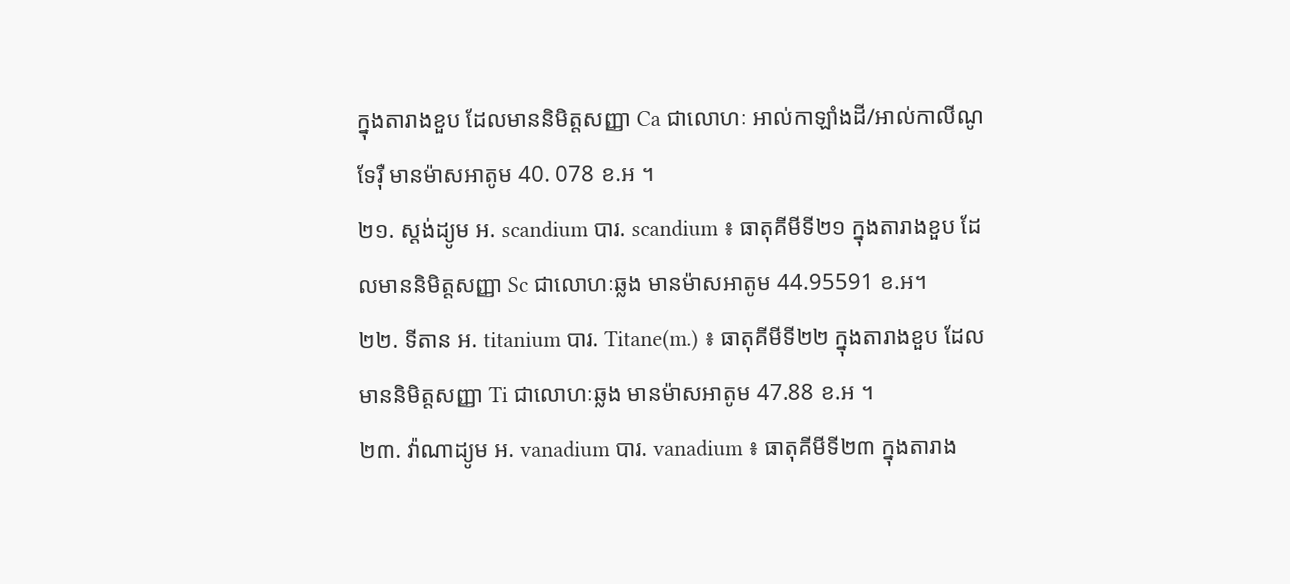ក្នុងតារាងខួប ដែលមាននិមិត្តសញ្ញា Ca ជាលោហៈ អាល់កាឡាំងដី/អាល់កាលីណូទែរ៉ឺ មានម៉ាសអាតូម 40. 078 ខ.អ ។
២១. ស្តង់ដ្យូម អ. scandium បារ. scandium ៖ ធាតុគីមីទី២១ ក្នុងតារាងខួប ដែលមាននិមិត្តសញ្ញា Sc ជាលោហៈឆ្លង មានម៉ាសអាតូម 44.95591 ខ.អ។
២២. ទីតាន អ. titanium បារ. Titane(m.) ៖ ធាតុគីមីទី២២ ក្នុងតារាងខួប ដែលមាននិមិត្តសញ្ញា Ti ជាលោហៈឆ្លង មានម៉ាសអាតូម 47.88 ខ.អ ។
២៣. វ៉ាណាដ្យូម អ. vanadium បារ. vanadium ៖ ធាតុគីមីទី២៣ ក្នុងតារាង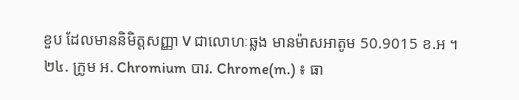ខួប ដែលមាននិមិត្តសញ្ញា V ជាលោហៈឆ្លង មានម៉ាសអាតូម 50.9015 ខ.អ ។
២៤. ក្រូម អ. Chromium បារ. Chrome(m.) ៖ ធា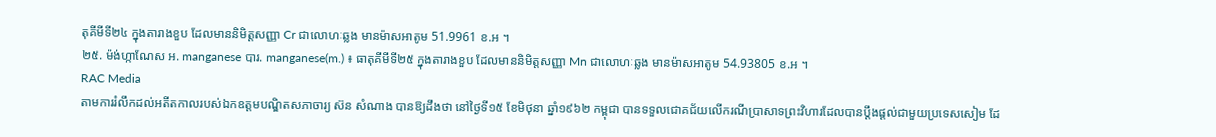តុគីមីទី២៤ ក្នុងតារាងខួប ដែលមាននិមិត្តសញ្ញា Cr ជាលោហៈឆ្លង មានម៉ាសអាតូម 51.9961 ខ.អ ។
២៥. ម៉ង់ហ្កាណែស អ. manganese បារ. manganese(m.) ៖ ធាតុគីមីទី២៥ ក្នុងតារាងខួប ដែលមាននិមិត្តសញ្ញា Mn ជាលោហៈឆ្លង មានម៉ាសអាតូម 54.93805 ខ.អ ។
RAC Media
តាមការរំលឹកដល់អតីតកាលរបស់ឯកឧត្តមបណ្ឌិតសភាចារ្យ ស៊ន សំណាង បានឱ្យដឹងថា នៅថ្ងៃទី១៥ ខែមិថុនា ឆ្នាំ១៩៦២ កម្ពុជា បានទទួលជោគជ័យលើករណីប្រាសាទព្រះវិហារដែលបានប្តឹងផ្ដល់ជាមួយប្រទេសសៀម ដែ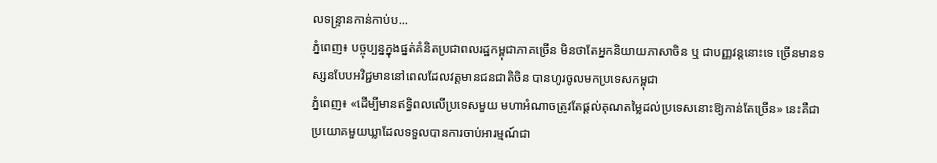លទន្ទ្រានកាន់កាប់ប...
ភ្នំពេញ៖ បច្ចុប្បន្នក្នុងផ្នត់គំនិតប្រជាពលរដ្ឋកម្ពុជាភាគច្រើន មិនថាតែអ្នកនិយាយភាសាចិន ឬ ជាបញ្ញវន្តនោះទេ ច្រើនមានទស្សនបែបអវិជ្ជមាននៅពេលដែលវត្តមានជនជាតិចិន បានហូរចូលមកប្រទេសកម្ពុជា
ភ្នំពេញ៖ «ដើម្បីមានឥទ្ធិពលលើប្រទេសមួយ មហាអំណាចត្រូវតែផ្ដល់គុណតម្លៃដល់ប្រទេសនោះឱ្យកាន់តែច្រើន» នេះគឺជាប្រយោគមួយឃ្លាដែលទទួលបានការចាប់អារម្មណ៍ជា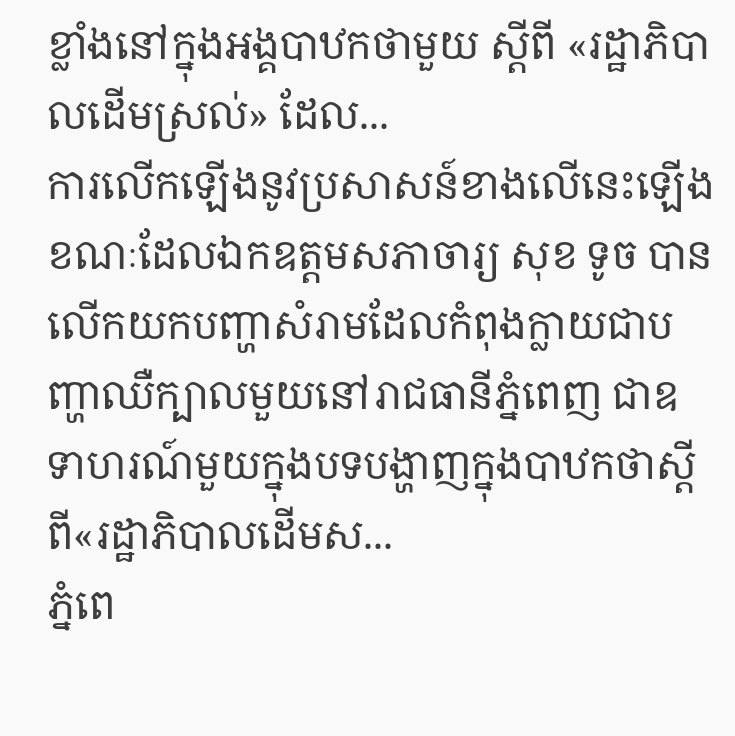ខ្លាំងនៅក្នុងអង្គបាឋកថាមួយ ស្ដីពី «រដ្ឋាភិបាលដើមស្រល់» ដែល...
ការលើកឡើងនូវប្រសាសន៍ខាងលើនេះឡើង ខណៈដែលឯកឧត្តមសភាចារ្យ សុខ ទូច បានលើកយកបញ្ហាសំរាមដែលកំពុងក្លាយជាបញ្ហាឈឺក្បាលមួយនៅរាជធានីភ្នំពេញ ជាឧទាហរណ៍មួយក្នុងបទបង្ហាញក្នុងបាឋកថាស្តីពី«រដ្ឋាភិបាលដើមស...
ភ្នំពេ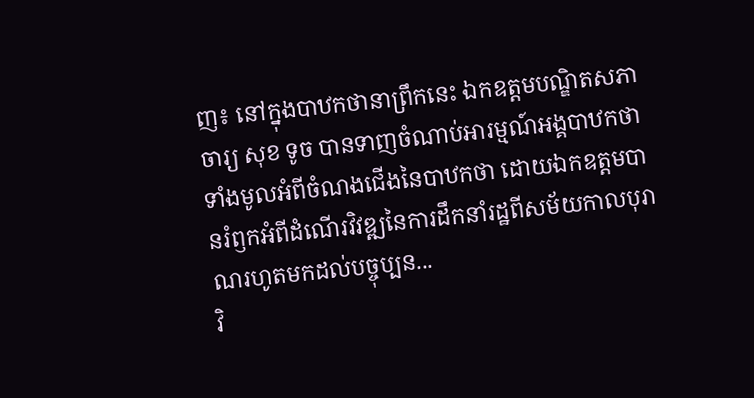ញ៖ នៅក្នុងបាឋកថានាព្រឹកនេះ ឯកឧត្ដមបណ្ឌិតសភាចារ្យ សុខ ទូច បានទាញចំណាប់អារម្មណ៍អង្គបាឋកថាទាំងមូលអំពីចំណងជើងនៃបាឋកថា ដោយឯកឧត្ដមបានរំឭកអំពីដំណើរវិវឌ្ឍនៃការដឹកនាំរដ្ឋពីសម័យកាលបុរាណរហូតមកដល់បច្ចុប្បន...
វិ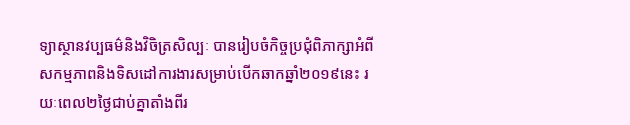ទ្យាស្ថានវប្បធម៌និងវិចិត្រសិល្បៈ បានរៀបចំកិច្ចប្រជុំពិភាក្សាអំពីសកម្មភាពនិងទិសដៅការងារសម្រាប់បើកឆាកឆ្នាំ២០១៩នេះ រយៈពេល២ថ្ងៃជាប់គ្នាតាំងពីរ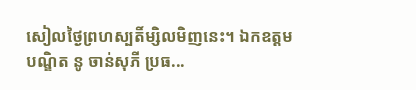សៀលថ្ងៃព្រហស្បតិ៍ម្សិលមិញនេះ។ ឯកឧត្តមបណ្ឌិត នូ ចាន់សុភី ប្រធ...